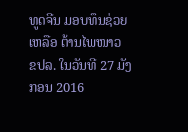ທູດຈີນ ມອບທຶນຊ່ວຍເຫລືອ ຕ້ານໄພໜາວ
ຂປລ. ໃນວັນທີ 27 ມັງກອນ 2016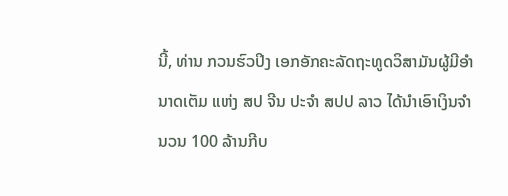ນີ້, ທ່ານ ກວນຮົວປິງ ເອກອັກຄະລັດຖະທູດວິສາມັນຜູ້ມີອຳນາດເຕັມ ແຫ່ງ ສປ ຈີນ ປະຈຳ ສປປ ລາວ ໄດ້ນຳເອົາເງິນຈຳນວນ 100 ລ້ານກີບ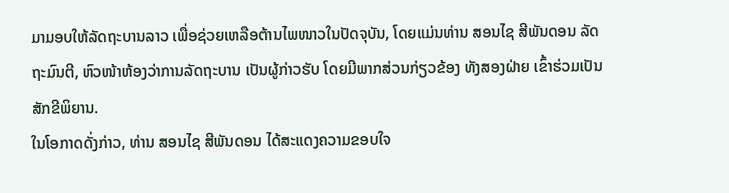ມາມອບໃຫ້ລັດຖະບານລາວ ເພື່ອຊ່ວຍເຫລືອຕ້ານໄພໜາວໃນປັດຈຸບັນ, ໂດຍແມ່ນທ່ານ ສອນໄຊ ສີພັນດອນ ລັດຖະມົນຕີ, ຫົວໜ້າຫ້ອງວ່າການລັດຖະບານ ເປັນຜູ້ກ່າວຮັບ ໂດຍມີພາກສ່ວນກ່ຽວຂ້ອງ ທັງສອງຝ່າຍ ເຂົ້າຮ່ວມເປັນສັກຂີພິຍານ.
ໃນໂອກາດດັ່ງກ່າວ, ທ່ານ ສອນໄຊ ສີພັນດອນ ໄດ້ສະແດງຄວາມຂອບໃຈ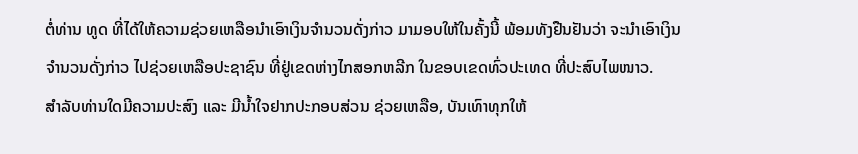ຕໍ່ທ່ານ ທູດ ທີ່ໄດ້ໃຫ້ຄວາມຊ່ວຍເຫລືອນຳເອົາເງິນຈຳນວນດັ່ງກ່າວ ມາມອບໃຫ້ໃນຄັ້ງນີ້ ພ້ອມທັງຢືນຢັນວ່າ ຈະນຳເອົາເງິນຈຳນວນດັ່ງກ່າວ ໄປຊ່ວຍເຫລືອປະຊາຊົນ ທີ່ຢູ່ເຂດຫ່າງໄກສອກຫລີກ ໃນຂອບເຂດທົ່ວປະເທດ ທີ່ປະສົບໄພໜາວ.
ສຳລັບທ່ານໃດມີຄວາມປະສົງ ແລະ ມີນ້ຳໃຈຢາກປະກອບສ່ວນ ຊ່ວຍເຫລືອ, ບັນເທົາທຸກໃຫ້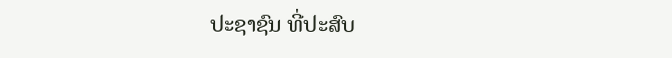ປະຊາຊົນ ທີ່ປະສົບ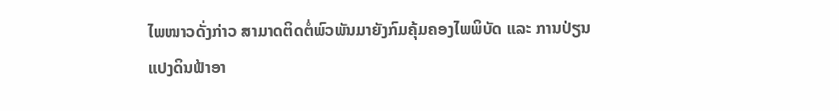ໄພໜາວດັ່ງກ່າວ ສາມາດຕິດຕໍ່ພົວພັນມາຍັງກົມຄຸ້ມຄອງໄພພິບັດ ແລະ ການປ່ຽນແປງດິນຟ້າອາ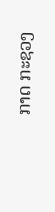ກາດ ກະຊວງ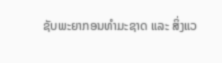ຊັບພະຍາກອນທຳມະຊາດ ແລະ ສິ່ງແວ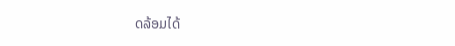ດລ້ອມໄດ້